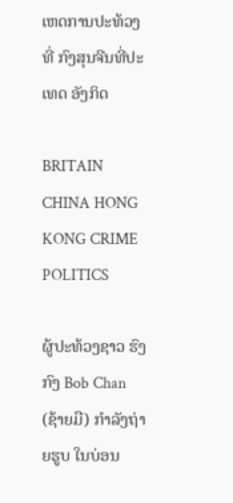ເຫດການປະທ້ວງທີ່ ກົງສຸນຈີນທີ່ປະເທດ ອັງກິດ

BRITAIN CHINA HONG KONG CRIME POLITICS

ຜູ້ປະທ້ວງຊາວ ຮົງກົງ Bob Chan (ຊ້າຍມື) ກຳລັງຖ່າຍຮູບ ໃນບ່ອນ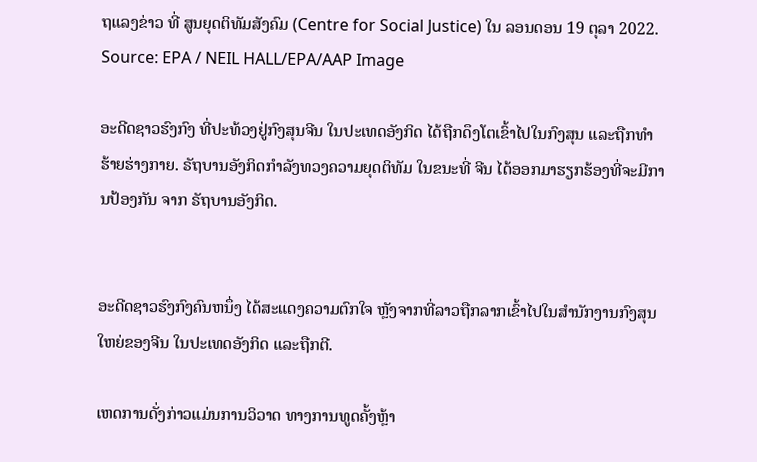ຖແລງຂ່າວ ທີ່ ສູນຍຸດຕິທັມສັງຄົມ (Centre for Social Justice) ໃນ ລອນດອນ 19 ຕຸລາ 2022. Source: EPA / NEIL HALL/EPA/AAP Image

ອະດີດຊາວຮົງກົງ ທີ່ປະທ້ວງຢູ່ກົງສຸນຈີນ ໃນປະເທດອັງກິດ ໄດ້ຖືກດຶງໂຕເຂົ້າໄປໃນກົງສຸນ ແລະຖືກທຳຮ້າຍຮ່າງກາຍ. ຣັຖບານອັງກິດກຳລັງທວງຄວາມຍຸດຕິທັມ ໃນຂນະທີ່ ຈີນ ໄດ້ອອກມາຮຽກຮ້ອງທີ່ຈະມີການປ້ອງກັນ ຈາກ ຣັຖບານອັງກິດ.


ອະດີດຊາວຮົງກົງຄົນຫນຶ່ງ ໄດ້ສະແດງຄວາມຕົກໃຈ ຫຼັງຈາກທີ່ລາວຖືກລາກເຂົ້າໄປໃນສໍານັກງານກົງສຸນໃຫຍ່ຂອງຈີນ ໃນປະເທດອັງກິດ ແລະຖືກຕີ.

ເຫດການດັ່ງກ່າວແມ່ນການວິວາດ ທາງການທູດຄັ້ງຫຼ້າ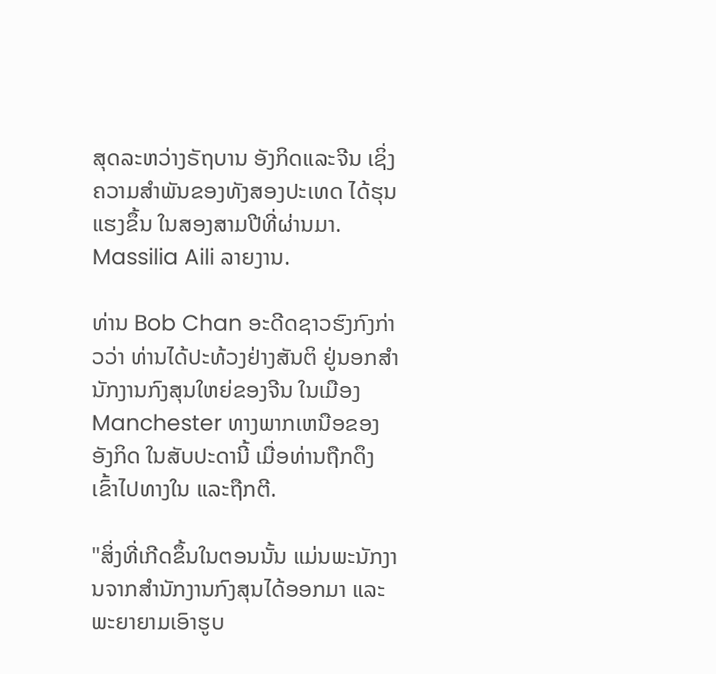ສຸດລະຫວ່າງຣັຖບານ ອັງກິດແລະຈີນ ເຊິ່ງຄວາມສໍາພັນຂອງທັງສອງປະເທດ ໄດ້ຮຸນແຮງຂຶ້ນ ໃນສອງສາມປີທີ່ຜ່ານມາ. Massilia Aili ລາຍງານ.

ທ່ານ Bob Chan ອະດີດຊາວຮົງກົງກ່າວວ່າ ທ່ານໄດ້ປະທ້ວງຢ່າງສັນຕິ ຢູ່ນອກສໍານັກງານກົງສຸນໃຫຍ່ຂອງຈີນ ໃນເມືອງManchester ທາງພາກເຫນືອຂອງອັງກິດ ໃນສັບປະດານີ້ ເມື່ອທ່ານຖືກດຶງເຂົ້າໄປທາງໃນ ແລະຖືກຕີ.

"ສິ່ງທີ່ເກີດຂຶ້ນໃນຕອນນັ້ນ ແມ່ນພະນັກງານຈາກສໍານັກງານກົງສຸນໄດ້ອອກມາ ແລະພະຍາຍາມເອົາຮູບ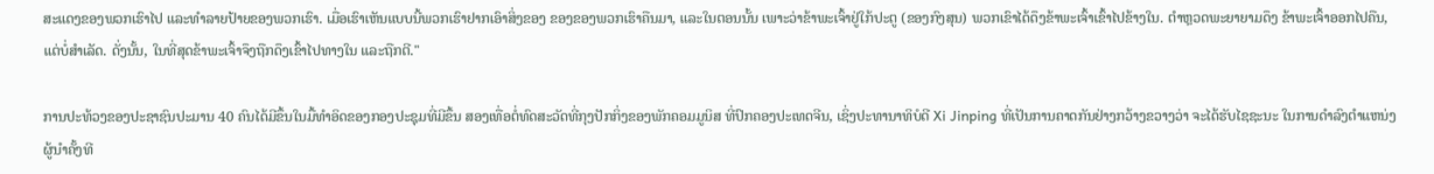ສະແດງຂອງພວກເຮົາໄປ ແລະທໍາລາຍປ້າຍຂອງພວກເຮົາ. ເມື່ອເຮົາເຫັນແບບນີ້ພວກເຮົາຢາກເອົາສິ່ງຂອງ ຂອງຂອງພວກເຮົາຄືນມາ, ແລະໃນຕອນນັ້ນ ເພາະວ່າຂ້າພະເຈົ້າຢູ່ໃກ້ປະຕູ (ຂອງກົງສຸນ) ພວກເຂົາໄດ້ດຶງຂ້າພະເຈົ້າເຂົ້າໄປຂ້າງໃນ. ຕໍາຫຼວດພະຍາຍາມດຶງ ຂ້າພະເຈົ້າອອກໄປຄືນ, ແຕ່ບໍ່ສໍາເລັດ. ດັ່ງນັ້ນ, ໃນທີ່ສຸດຂ້າພະເຈົ້າຈຶງຖືກດຶງເຂົ້າໄປທາງໃນ ແລະຖືກຕີ."

ການປະທ້ວງຂອງປະຊາຊົນປະມານ 40 ຄົນໄດ້ມີຂຶ້ນໃນມື້ທໍາອິດຂອງກອງປະຊຸມທີ່ມີຂຶ້ນ ສອງເທື່ອຕໍ່ທົດສະວັດທີ່ກຸງປັກກິ່ງຂອງພັກຄອມມູນິສ ທີ່ປົກຄອງປະເທດຈີນ, ເຊິ່ງປະທານາທິບໍດີ Xi Jinping ທີ່ເປັນການຄາດກັນຢ່າງກວ້າງຂວາງວ່າ ຈະໄດ້ຮັບໄຊຊະນະ ໃນການດໍາລົງຕໍາແຫນ່ງຜູ້ນໍາຄັ້ງທີ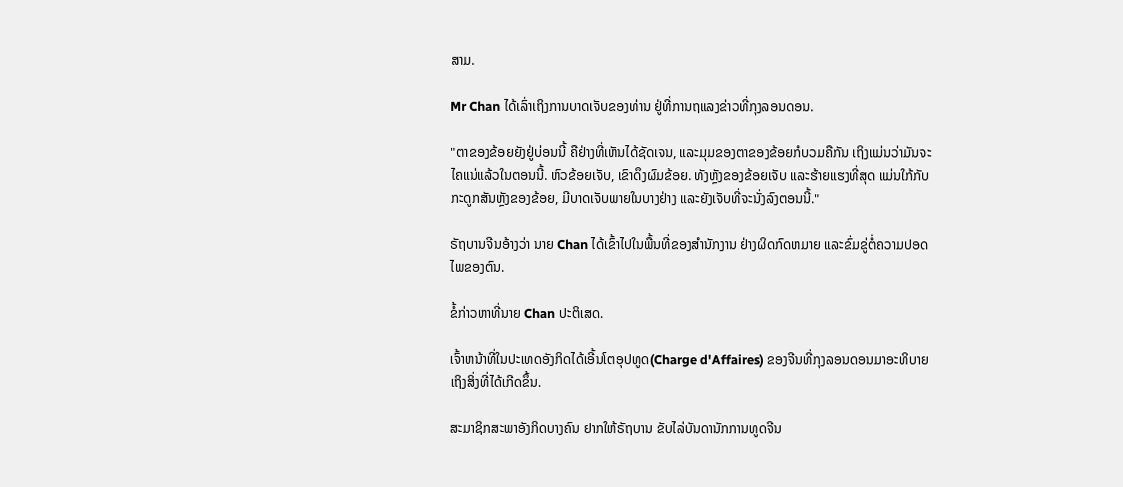ສາມ.

Mr Chan ໄດ້ເລົ່າເຖິງການບາດເຈັບຂອງທ່ານ ຢູ່ທີ່ການຖແລງຂ່າວທີ່ກຸງລອນດອນ.

"ຕາຂອງຂ້ອຍຍັງຢູ່ບ່ອນນີ້ ຄືຢ່າງທີ່ເຫັນໄດ້ຊັດເຈນ, ແລະມຸມຂອງຕາຂອງຂ້ອຍກໍບວມຄືກັນ ເຖິງແມ່ນວ່າມັນຈະໄຄແນ່ແລ້ວໃນຕອນນີ້. ຫົວຂ້ອຍເຈັບ, ເຂົາດຶງຜົມຂ້ອຍ. ທັງຫຼັງຂອງຂ້ອຍເຈັບ ແລະຮ້າຍແຮງທີ່ສຸດ ແມ່ນໃກ້ກັບກະດູກສັນຫຼັງຂອງຂ້ອຍ, ມີບາດເຈັບພາຍໃນບາງຢ່າງ ແລະຍັງເຈັບທີ່ຈະນັ່ງລົງຕອນນີ້."

ຣັຖບານຈີນອ້າງວ່າ ນາຍ Chan ໄດ້ເຂົ້າໄປໃນພື້ນທີ່ຂອງສໍານັກງານ ຢ່າງຜິດກົດຫມາຍ ແລະຂົ່ມຂູ່ຕໍ່ຄວາມປອດໄພຂອງຕົນ.

ຂໍ້ກ່າວຫາທີ່ນາຍ Chan ປະຕິເສດ.

ເຈົ້າຫນ້າທີ່ໃນປະເທດອັງກິດໄດ້ເອີ້ນໂຕອຸປທູດ(Charge d'Affaires) ຂອງຈີນທີ່ກຸງລອນດອນມາອະທິບາຍເຖິງສິ່ງທີ່ໄດ້ເກີດຂຶ້ນ.

ສະມາຊິກສະພາອັງກິດບາງຄົນ ຢາກໃຫ້ຣັຖບານ ຂັບໄລ່ບັນດານັກການທູດຈີນ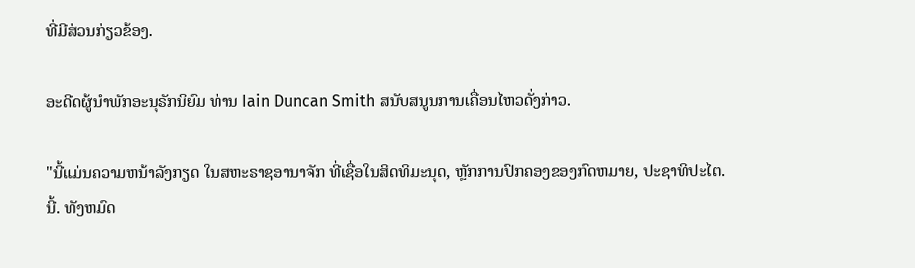ທີ່ມີສ່ວນກ່ຽວຂ້ອງ.

ອະດີດຜູ້ນໍາພັກອະນຸຣັກນິຍົມ ທ່ານ Iain Duncan Smith ສນັບສນູນການເຄື່ອນໄຫວດັ່ງກ່າວ.

"ນີ້ແມ່ນຄວາມຫນ້າລັງກຽດ ໃນສຫະຣາຊອານາຈັກ ທີ່ເຊື່ອໃນສິດທິມະນຸດ, ຫຼັກການປົກຄອງຂອງກົດຫມາຍ, ປະຊາທິປະໄຕ.ນີ້. ທັງຫມົດ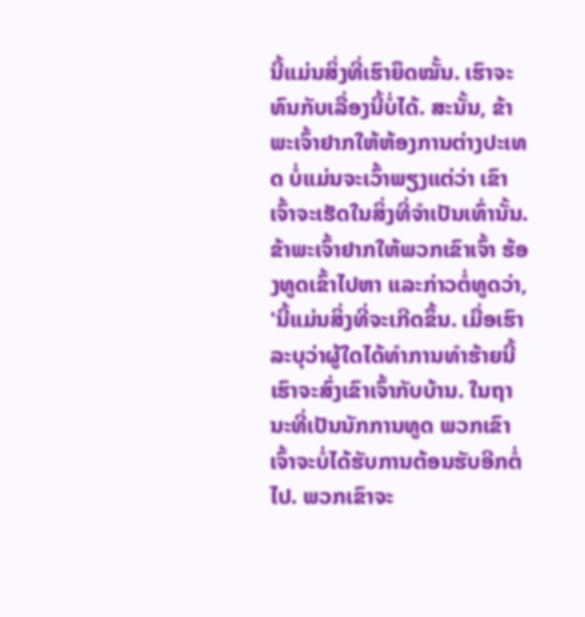ນີ້ແມ່ນສິ່ງທີ່ເຮົາຍຶດໝັ້ນ. ເຮົາຈະທົນກັບເລື່ອງນີ້ບໍ່ໄດ້. ສະນັ້ນ, ຂ້າພະເຈົ້າຢາກໃຫ້ຫ້ອງການຕ່າງປະເທດ ບໍ່ແມ່ນຈະເວົ້າພຽງແຕ່ວ່າ ເຂົາເຈົ້າຈະເຮັດໃນສິ່ງທີ່ຈໍາເປັນເທົ່ານັ້ນ. ຂ້າພະເຈົ້າຢາກໃຫ້ພວກເຂົາເຈົ້າ ຮ້ອງທູດເຂົ້າໄປຫາ ແລະກ່າວຕໍ່ທູດວ່າ, 'ນີ້ແມ່ນສິ່ງທີ່ຈະເກີດຂຶ້ນ. ເມື່ອເຮົາລະບຸວ່າຜູ້ໃດໄດ້ທໍາການທຳຮ້າຍນີ້ ເຮົາຈະສົ່ງເຂົາເຈົ້າກັບບ້ານ. ໃນຖານະທີ່ເປັນນັກການທູດ ພວກເຂົາເຈົ້າຈະບໍ່ໄດ້ຮັບການຕ້ອນຮັບອີກຕໍ່ໄປ. ພວກເຂົາຈະ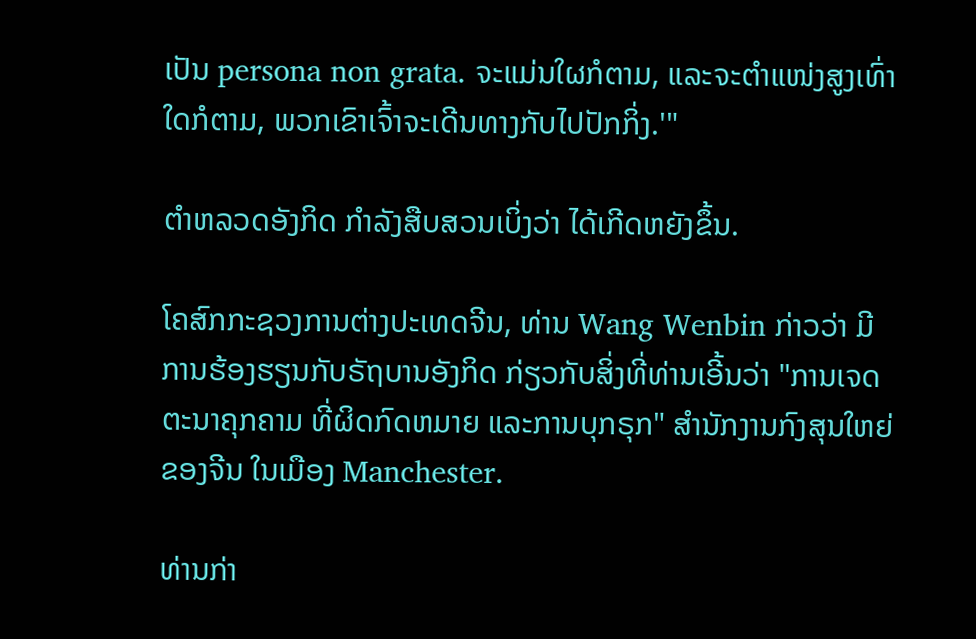ເປັນ persona non grata. ຈະແມ່ນໃຜກໍຕາມ, ແລະຈະຕຳແໜ່ງສູງເທົ່າໃດກໍຕາມ, ພວກເຂົາເຈົ້າຈະເດີນທາງກັບໄປປັກກິ່ງ.'"

ຕໍາຫລວດອັງກິດ ກໍາລັງສືບສວນເບິ່ງວ່າ ໄດ້ເກີດຫຍັງຂຶ້ນ.

ໂຄສົກກະຊວງການຕ່າງປະເທດຈີນ, ທ່ານ Wang Wenbin ກ່າວວ່າ ມີການຮ້ອງຮຽນກັບຣັຖບານອັງກິດ ກ່ຽວກັບສິ່ງທີ່ທ່ານເອີ້ນວ່າ "ການເຈດຕະນາຄຸກຄາມ ທີ່ຜິດກົດຫມາຍ ແລະການບຸກຣຸກ" ສໍານັກງານກົງສຸນໃຫຍ່ຂອງຈີນ ໃນເມືອງ Manchester.

ທ່ານກ່າ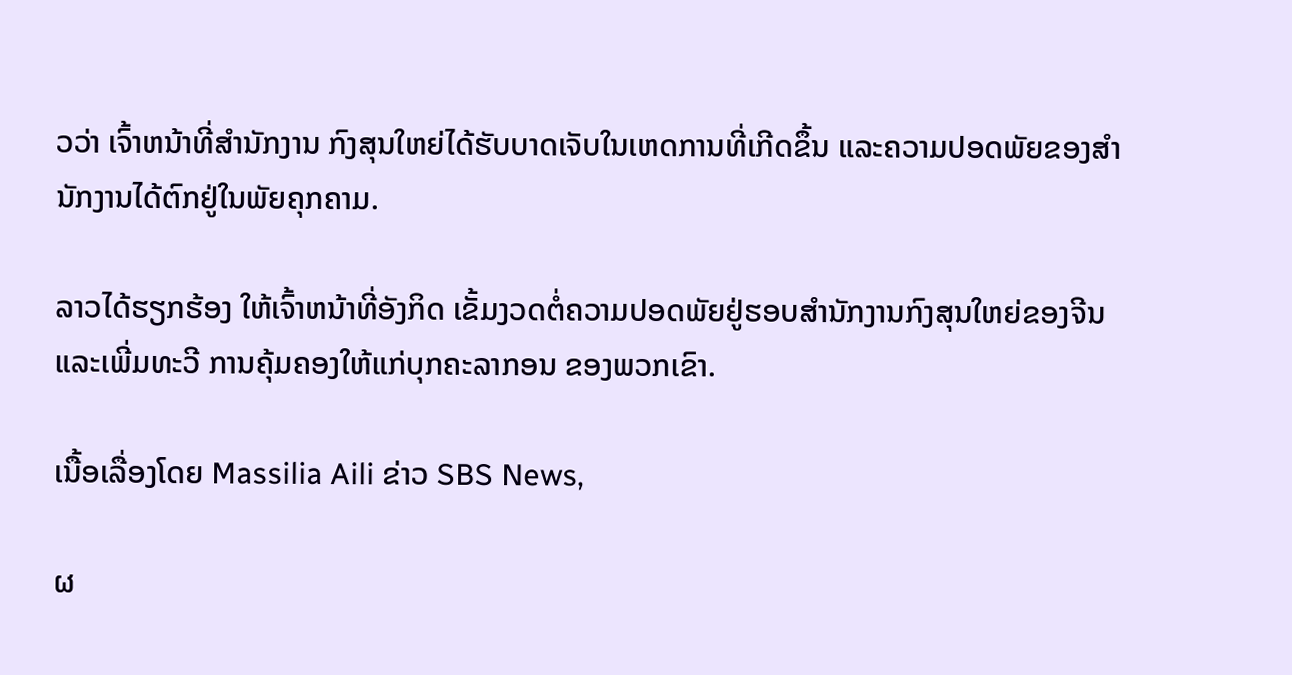ວວ່າ ເຈົ້າຫນ້າທີ່ສໍານັກງານ ກົງສຸນໃຫຍ່ໄດ້ຮັບບາດເຈັບໃນເຫດການທີ່ເກີດຂຶ້ນ ແລະຄວາມປອດພັຍຂອງສໍານັກງານໄດ້ຕົກຢູ່ໃນພັຍຄຸກຄາມ.

ລາວໄດ້ຮຽກຮ້ອງ ໃຫ້ເຈົ້າຫນ້າທີ່ອັງກິດ ເຂັ້ມງວດຕໍ່ຄວາມປອດພັຍຢູ່ຮອບສໍານັກງານກົງສຸນໃຫຍ່ຂອງຈີນ ແລະເພີ່ມທະວີ ການຄຸ້ມຄອງໃຫ້ແກ່ບຸກຄະລາກອນ ຂອງພວກເຂົາ.

ເນື້ອເລື່ອງໂດຍ Massilia Aili ຂ່າວ SBS News,

ຜ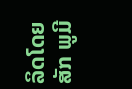ລິດໂດຍ ສັກ ພູມີ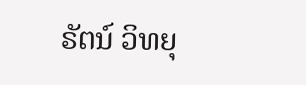ຣັຕນ໌ ວິທຍຸ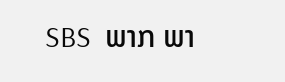SBS  ພາກ ພາ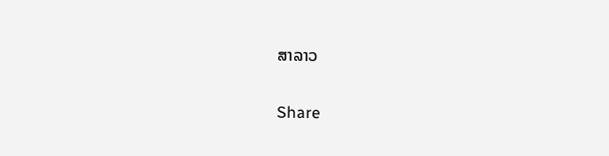ສາລາວ

Share